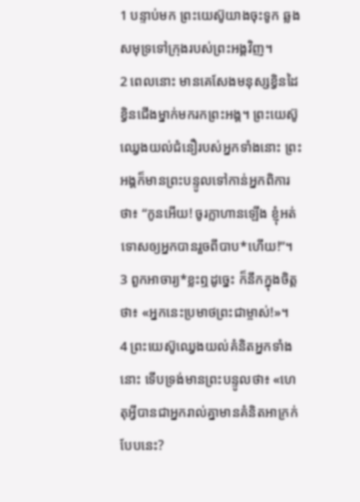1 បន្ទាប់មក ព្រះយេស៊ូយាងចុះទូក ឆ្លងសមុទ្រទៅក្រុងរបស់ព្រះអង្គវិញ។
2 ពេលនោះ មានគេសែងមនុស្សខ្វិនដៃខ្វិនជើងម្នាក់មករកព្រះអង្គ។ ព្រះយេស៊ូឈ្វេងយល់ជំនឿរបស់អ្នកទាំងនោះ ព្រះអង្គក៏មានព្រះបន្ទូលទៅកាន់អ្នកពិការថា៖ “កូនអើយ! ចូរក្លាហានឡើង ខ្ញុំអត់ទោសឲ្យអ្នកបានរួចពីបាប*ហើយ!”។
3 ពួកអាចារ្យ*ខ្លះឮដូច្នេះ ក៏នឹកក្នុងចិត្តថា៖ «អ្នកនេះប្រមាថព្រះជាម្ចាស់!»។
4 ព្រះយេស៊ូឈ្វេងយល់គំនិតអ្នកទាំងនោះ ទើបទ្រង់មានព្រះបន្ទូលថា៖ «ហេតុអ្វីបានជាអ្នករាល់គ្នាមានគំនិតអាក្រក់បែបនេះ?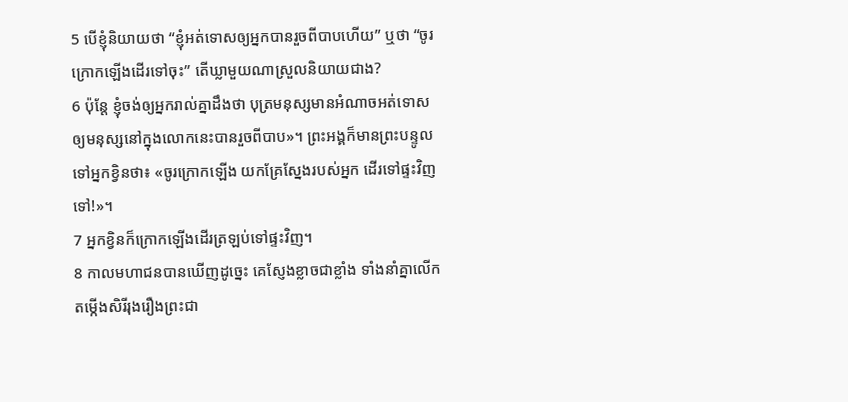5 បើខ្ញុំនិយាយថា “ខ្ញុំអត់ទោសឲ្យអ្នកបានរួចពីបាបហើយ” ឬថា “ចូរក្រោកឡើងដើរទៅចុះ” តើឃ្លាមួយណាស្រួលនិយាយជាង?
6 ប៉ុន្តែ ខ្ញុំចង់ឲ្យអ្នករាល់គ្នាដឹងថា បុត្រមនុស្សមានអំណាចអត់ទោសឲ្យមនុស្សនៅក្នុងលោកនេះបានរួចពីបាប»។ ព្រះអង្គក៏មានព្រះបន្ទូលទៅអ្នកខ្វិនថា៖ «ចូរក្រោកឡើង យកគ្រែស្នែងរបស់អ្នក ដើរទៅផ្ទះវិញទៅ!»។
7 អ្នកខ្វិនក៏ក្រោកឡើងដើរត្រឡប់ទៅផ្ទះវិញ។
8 កាលមហាជនបានឃើញដូច្នេះ គេស្ញែងខ្លាចជាខ្លាំង ទាំងនាំគ្នាលើកតម្កើងសិរីរុងរឿងព្រះជា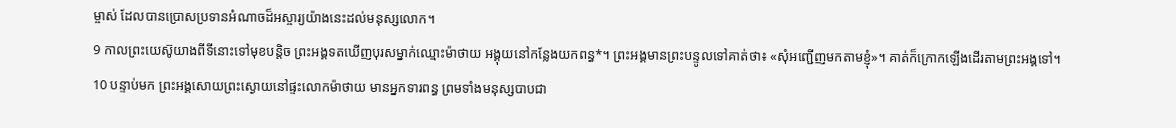ម្ចាស់ ដែលបានប្រោសប្រទានអំណាចដ៏អស្ចារ្យយ៉ាងនេះដល់មនុស្សលោក។
9 កាលព្រះយេស៊ូយាងពីទីនោះទៅមុខបន្តិច ព្រះអង្គទតឃើញបុរសម្នាក់ឈ្មោះម៉ាថាយ អង្គុយនៅកន្លែងយកពន្ធ*។ ព្រះអង្គមានព្រះបន្ទូលទៅគាត់ថា៖ «សុំអញ្ជើញមកតាមខ្ញុំ»។ គាត់ក៏ក្រោកឡើងដើរតាមព្រះអង្គទៅ។
10 បន្ទាប់មក ព្រះអង្គសោយព្រះស្ងោយនៅផ្ទះលោកម៉ាថាយ មានអ្នកទារពន្ធ ព្រមទាំងមនុស្សបាបជា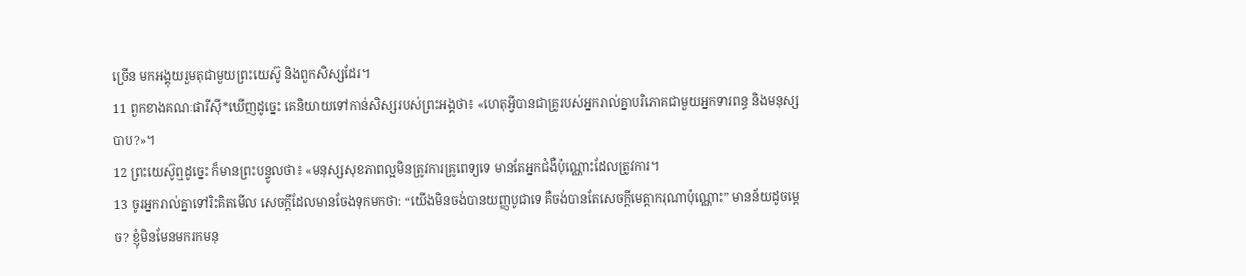ច្រើន មកអង្គុយរួមតុជាមួយព្រះយេស៊ូ និងពួកសិស្សដែរ។
11 ពួកខាងគណៈផារីស៊ី*ឃើញដូច្នេះ គេនិយាយទៅកាន់សិស្សរបស់ព្រះអង្គថា៖ «ហេតុអ្វីបានជាគ្រូរបស់អ្នករាល់គ្នាបរិភោគជាមួយអ្នកទារពន្ធ និងមនុស្សបាប?»។
12 ព្រះយេស៊ូឮដូច្នេះ ក៏មានព្រះបន្ទូលថា៖ «មនុស្សសុខភាពល្អមិនត្រូវការគ្រូពេទ្យទេ មានតែអ្នកជំងឺប៉ុណ្ណោះដែលត្រូវការ។
13 ចូរអ្នករាល់គ្នាទៅរិះគិតមើល សេចក្ដីដែលមានចែងទុកមកថា: “យើងមិនចង់បានយញ្ញបូជាទេ គឺចង់បានតែសេចក្ដីមេត្តាករុណាប៉ុណ្ណោះ” មានន័យដូចម្ដេច? ខ្ញុំមិនមែនមករកមនុ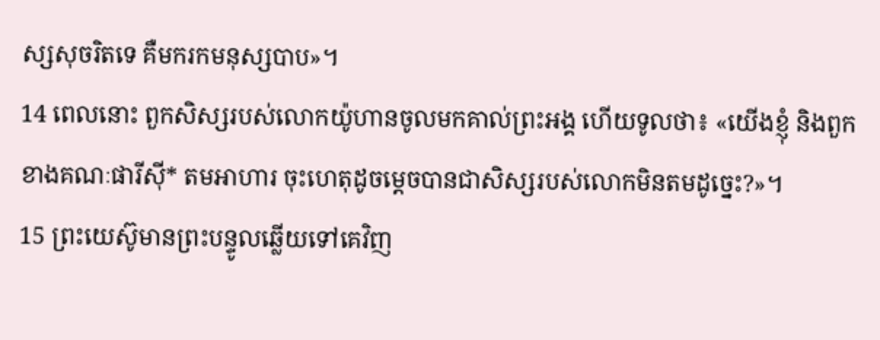ស្សសុចរិតទេ គឺមករកមនុស្សបាប»។
14 ពេលនោះ ពួកសិស្សរបស់លោកយ៉ូហានចូលមកគាល់ព្រះអង្គ ហើយទូលថា៖ «យើងខ្ញុំ និងពួកខាងគណៈផារីស៊ី* តមអាហារ ចុះហេតុដូចម្ដេចបានជាសិស្សរបស់លោកមិនតមដូច្នេះ?»។
15 ព្រះយេស៊ូមានព្រះបន្ទូលឆ្លើយទៅគេវិញ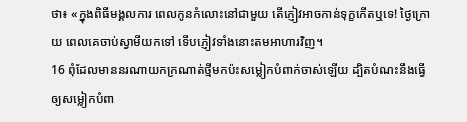ថា៖ «ក្នុងពិធីមង្គលការ ពេលកូនកំលោះនៅជាមួយ តើភ្ញៀវអាចកាន់ទុក្ខកើតឬទេ! ថ្ងៃក្រោយ ពេលគេចាប់ស្វាមីយកទៅ ទើបភ្ញៀវទាំងនោះតមអាហារវិញ។
16 ពុំដែលមាននរណាយកក្រណាត់ថ្មីមកប៉ះសម្លៀកបំពាក់ចាស់ឡើយ ដ្បិតបំណះនឹងធ្វើឲ្យសម្លៀកបំពា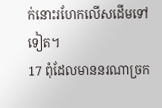ក់នោះរហែកលើសដើមទៅទៀត។
17 ពុំដែលមាននរណាច្រក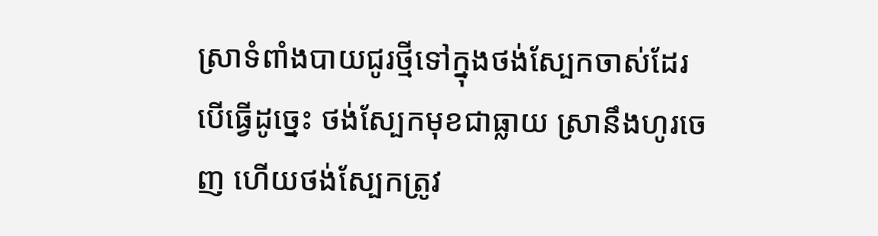ស្រាទំពាំងបាយជូរថ្មីទៅក្នុងថង់ស្បែកចាស់ដែរ បើធ្វើដូច្នេះ ថង់ស្បែកមុខជាធ្លាយ ស្រានឹងហូរចេញ ហើយថង់ស្បែកត្រូវ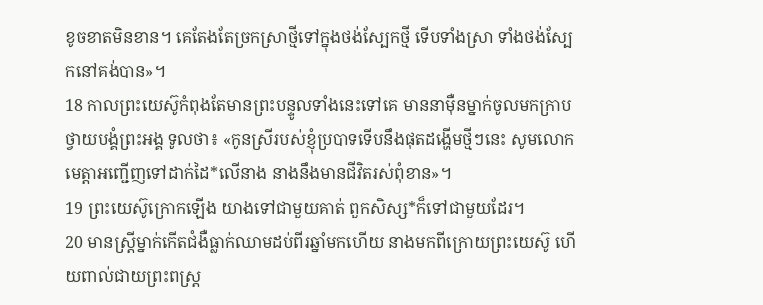ខូចខាតមិនខាន។ គេតែងតែច្រកស្រាថ្មីទៅក្នុងថង់ស្បែកថ្មី ទើបទាំងស្រា ទាំងថង់ស្បែកនៅគង់បាន»។
18 កាលព្រះយេស៊ូកំពុងតែមានព្រះបន្ទូលទាំងនេះទៅគេ មាននាម៉ឺនម្នាក់ចូលមកក្រាបថ្វាយបង្គំព្រះអង្គ ទូលថា៖ «កូនស្រីរបស់ខ្ញុំប្របាទទើបនឹងផុតដង្ហើមថ្មីៗនេះ សូមលោកមេត្តាអញ្ជើញទៅដាក់ដៃ*លើនាង នាងនឹងមានជីវិតរស់ពុំខាន»។
19 ព្រះយេស៊ូក្រោកឡើង យាងទៅជាមួយគាត់ ពួកសិស្ស*ក៏ទៅជាមួយដែរ។
20 មានស្ត្រីម្នាក់កើតជំងឺធ្លាក់ឈាមដប់ពីរឆ្នាំមកហើយ នាងមកពីក្រោយព្រះយេស៊ូ ហើយពាល់ជាយព្រះពស្ដ្រ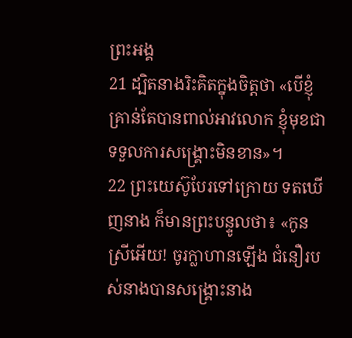ព្រះអង្គ
21 ដ្បិតនាងរិះគិតក្នុងចិត្តថា «បើខ្ញុំគ្រាន់តែបានពាល់អាវលោក ខ្ញុំមុខជាទទួលការសង្គ្រោះមិនខាន»។
22 ព្រះយេស៊ូបែរទៅក្រោយ ទតឃើញនាង ក៏មានព្រះបន្ទូលថា៖ «កូនស្រីអើយ! ចូរក្លាហានឡើង ជំនឿរបស់នាងបានសង្គ្រោះនាង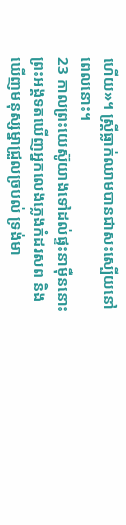ហើយ»។ ស្ត្រីធ្លាក់ឈាមបានជាសះស្បើយនៅពេលនោះ។
23 កាលព្រះយេស៊ូយាងទៅដល់ផ្ទះនាម៉ឺននោះ ព្រះអង្គទតឃើញអ្នកលេងភ្លេងកំដរសព និងឃើញមនុស្សម្នាជ្រួលច្របល់ ទ្រង់មា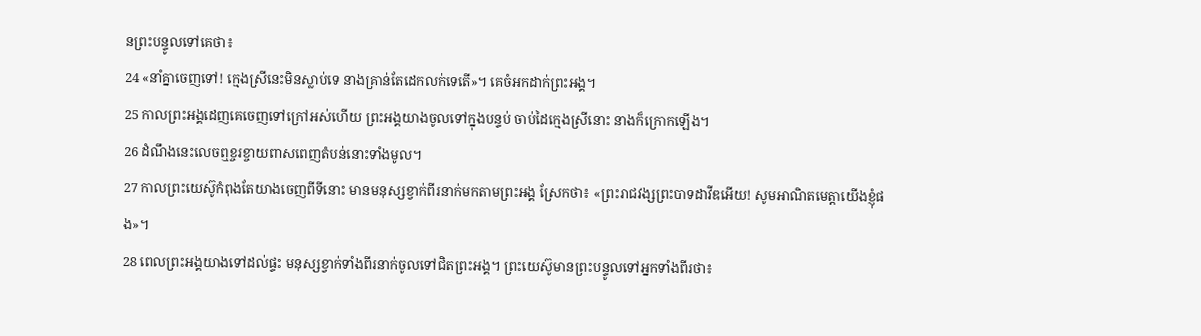នព្រះបន្ទូលទៅគេថា៖
24 «នាំគ្នាចេញទៅ! ក្មេងស្រីនេះមិនស្លាប់ទេ នាងគ្រាន់តែដេកលក់ទេតើ»។ គេចំអកដាក់ព្រះអង្គ។
25 កាលព្រះអង្គដេញគេចេញទៅក្រៅអស់ហើយ ព្រះអង្គយាងចូលទៅក្នុងបន្ទប់ ចាប់ដៃក្មេងស្រីនោះ នាងក៏ក្រោកឡើង។
26 ដំណឹងនេះលេចឮខ្ចរខ្ចាយពាសពេញតំបន់នោះទាំងមូល។
27 កាលព្រះយេស៊ូកំពុងតែយាងចេញពីទីនោះ មានមនុស្សខ្វាក់ពីរនាក់មកតាមព្រះអង្គ ស្រែកថា៖ «ព្រះរាជវង្សព្រះបាទដាវីឌអើយ! សូមអាណិតមេត្តាយើងខ្ញុំផង»។
28 ពេលព្រះអង្គយាងទៅដល់ផ្ទះ មនុស្សខ្វាក់ទាំងពីរនាក់ចូលទៅជិតព្រះអង្គ។ ព្រះយេស៊ូមានព្រះបន្ទូលទៅអ្នកទាំងពីរថា៖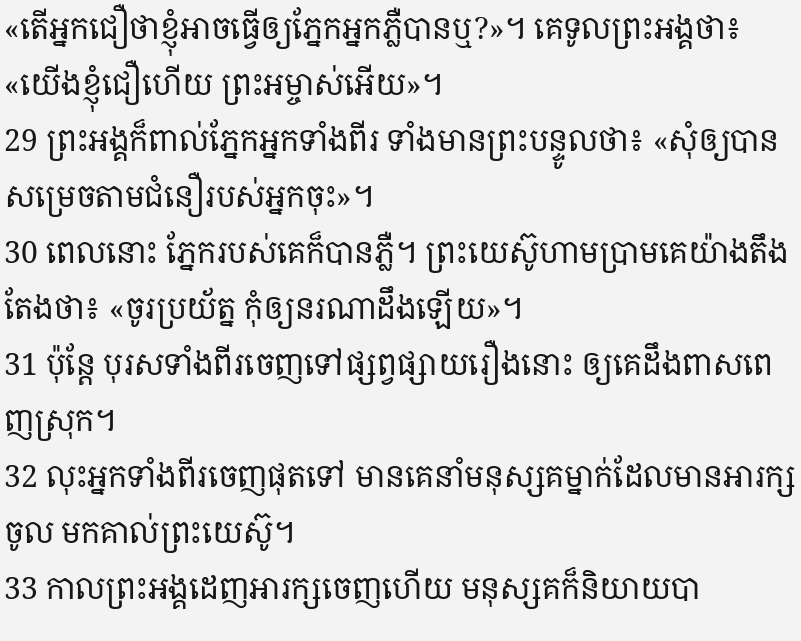«តើអ្នកជឿថាខ្ញុំអាចធ្វើឲ្យភ្នែកអ្នកភ្លឺបានឬ?»។ គេទូលព្រះអង្គថា៖ «យើងខ្ញុំជឿហើយ ព្រះអម្ចាស់អើយ»។
29 ព្រះអង្គក៏ពាល់ភ្នែកអ្នកទាំងពីរ ទាំងមានព្រះបន្ទូលថា៖ «សុំឲ្យបានសម្រេចតាមជំនឿរបស់អ្នកចុះ»។
30 ពេលនោះ ភ្នែករបស់គេក៏បានភ្លឺ។ ព្រះយេស៊ូហាមប្រាមគេយ៉ាងតឹងតែងថា៖ «ចូរប្រយ័ត្ន កុំឲ្យនរណាដឹងឡើយ»។
31 ប៉ុន្តែ បុរសទាំងពីរចេញទៅផ្សព្វផ្សាយរឿងនោះ ឲ្យគេដឹងពាសពេញស្រុក។
32 លុះអ្នកទាំងពីរចេញផុតទៅ មានគេនាំមនុស្សគម្នាក់ដែលមានអារក្សចូល មកគាល់ព្រះយេស៊ូ។
33 កាលព្រះអង្គដេញអារក្សចេញហើយ មនុស្សគក៏និយាយបា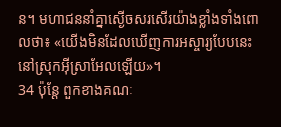ន។ មហាជននាំគ្នាស្ងើចសរសើរយ៉ាងខ្លាំងទាំងពោលថា៖ «យើងមិនដែលឃើញការអស្ចារ្យបែបនេះ នៅស្រុកអ៊ីស្រាអែលឡើយ»។
34 ប៉ុន្តែ ពួកខាងគណៈ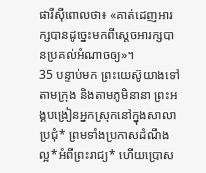ផារីស៊ីពោលថា៖ «គាត់ដេញអារក្សបានដូច្នេះមកពីស្ដេចអារក្សបានប្រគល់អំណាចឲ្យ»។
35 បន្ទាប់មក ព្រះយេស៊ូយាងទៅតាមក្រុង និងតាមភូមិនានា ព្រះអង្គបង្រៀនអ្នកស្រុកនៅក្នុងសាលាប្រជុំ* ព្រមទាំងប្រកាសដំណឹងល្អ*អំពីព្រះរាជ្យ* ហើយប្រោស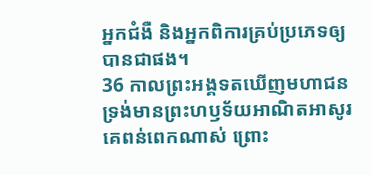អ្នកជំងឺ និងអ្នកពិការគ្រប់ប្រភេទឲ្យបានជាផង។
36 កាលព្រះអង្គទតឃើញមហាជន ទ្រង់មានព្រះហឫទ័យអាណិតអាសូរគេពន់ពេកណាស់ ព្រោះ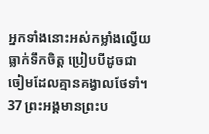អ្នកទាំងនោះអស់កម្លាំងល្វើយ ធ្លាក់ទឹកចិត្ត ប្រៀបបីដូចជាចៀមដែលគ្មានគង្វាលថែទាំ។
37 ព្រះអង្គមានព្រះប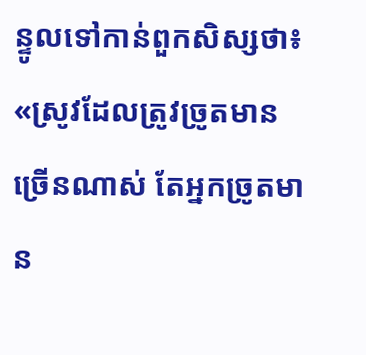ន្ទូលទៅកាន់ពួកសិស្សថា៖ «ស្រូវដែលត្រូវច្រូតមានច្រើនណាស់ តែអ្នកច្រូតមាន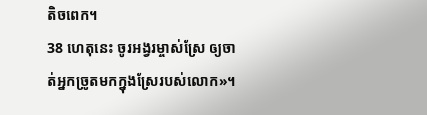តិចពេក។
38 ហេតុនេះ ចូរអង្វរម្ចាស់ស្រែ ឲ្យចាត់អ្នកច្រូតមកក្នុងស្រែរបស់លោក»។